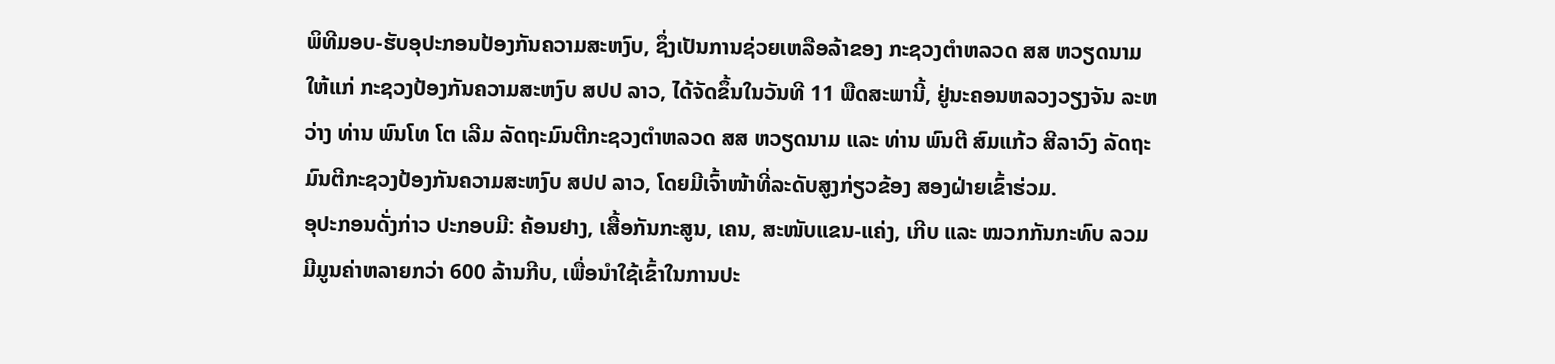ພິທີມອບ-ຮັບອຸປະກອນປ້ອງກັນຄວາມສະຫງົບ, ຊຶ່ງເປັນການຊ່ວຍເຫລືອລ້າຂອງ ກະຊວງຕໍາຫລວດ ສສ ຫວຽດນາມ ໃຫ້ແກ່ ກະຊວງປ້ອງກັນຄວາມສະຫງົບ ສປປ ລາວ, ໄດ້ຈັດຂຶ້ນໃນວັນທີ 11 ພືດສະພານີ້, ຢູ່ນະຄອນຫລວງວຽງຈັນ ລະຫວ່າງ ທ່ານ ພົນໂທ ໂຕ ເລີມ ລັດຖະມົນຕີກະຊວງຕໍາຫລວດ ສສ ຫວຽດນາມ ແລະ ທ່ານ ພົນຕີ ສົມແກ້ວ ສີລາວົງ ລັດຖະມົນຕີກະຊວງປ້ອງກັນຄວາມສະຫງົບ ສປປ ລາວ, ໂດຍມີເຈົ້າໜ້າທີ່ລະດັບສູງກ່ຽວຂ້ອງ ສອງຝ່າຍເຂົ້າຮ່ວມ.
ອຸປະກອນດັ່ງກ່າວ ປະກອບມີ: ຄ້ອນຢາງ, ເສື້ອກັນກະສູນ, ເຄນ, ສະໜັບແຂນ-ແຄ່ງ, ເກີບ ແລະ ໝວກກັນກະທົບ ລວມມີມູນຄ່າຫລາຍກວ່າ 600 ລ້ານກີບ, ເພື່ອນໍາໃຊ້ເຂົ້າໃນການປະ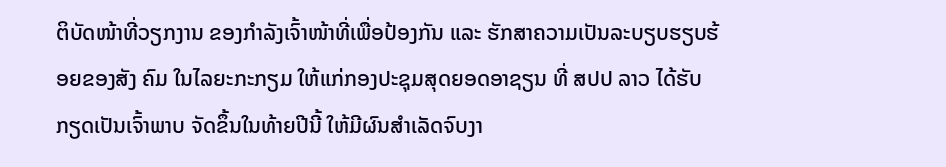ຕິບັດໜ້າທີ່ວຽກງານ ຂອງກໍາລັງເຈົ້າໜ້າທີ່ເພື່ອປ້ອງກັນ ແລະ ຮັກສາຄວາມເປັນລະບຽບຮຽບຮ້ອຍຂອງສັງ ຄົມ ໃນໄລຍະກະກຽມ ໃຫ້ແກ່ກອງປະຊຸມສຸດຍອດອາຊຽນ ທີ່ ສປປ ລາວ ໄດ້ຮັບກຽດເປັນເຈົ້າພາບ ຈັດຂຶ້ນໃນທ້າຍປີນີ້ ໃຫ້ມີຜົນສໍາເລັດຈົບງາ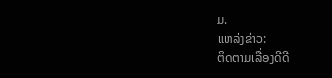ມ.
ແຫລ່ງຂ່າວ:
ຕິດຕາມເລື່ອງດີດີ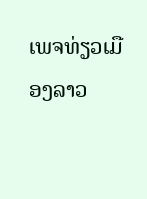ເພຈທ່ຽວເມືອງລາວ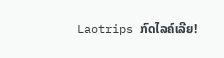Laotrips ກົດໄລຄ໌ເລີຍ!